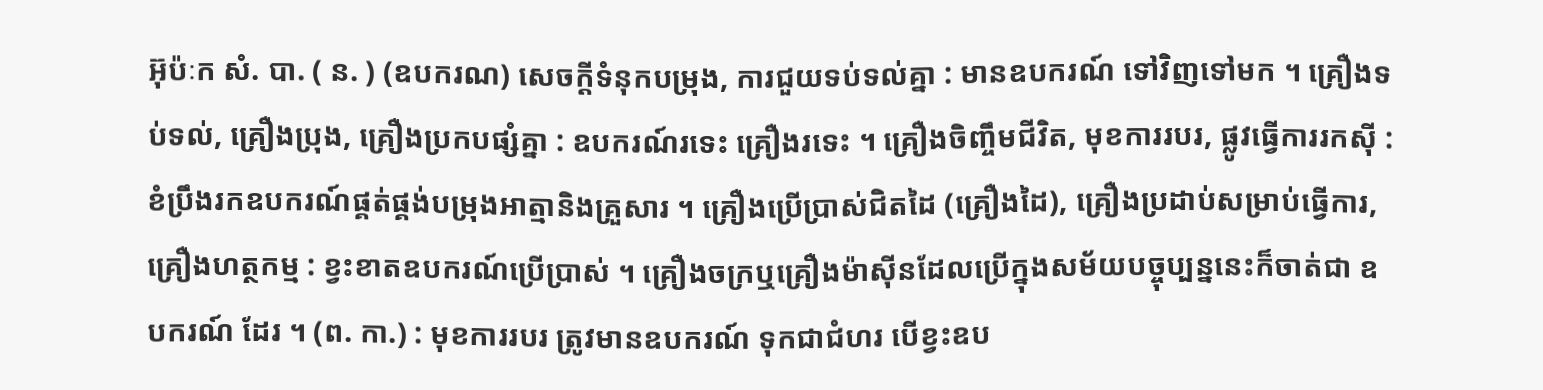អ៊ុប៉ៈក សំ. បា. ( ន. ) (ឧបករណ) សេចក្ដីទំនុកបម្រុង, ការជួយទប់ទល់គ្នា : មានឧបករណ៍ ទៅវិញទៅមក ។ គ្រឿងទប់ទល់, គ្រឿងប្រុង, គ្រឿងប្រកបផ្សំគ្នា : ឧបករណ៍រទេះ គ្រឿងរទេះ ។ គ្រឿងចិញ្ចឹមជីវិត, មុខការរបរ, ផ្លូវធ្វើការរកស៊ី : ខំប្រឹងរកឧបករណ៍ផ្គត់ផ្គង់បម្រុងអាត្មានិងគ្រួសារ ។ គ្រឿងប្រើប្រាស់ជិតដៃ (គ្រឿងដៃ), គ្រឿងប្រដាប់សម្រាប់ធ្វើការ, គ្រឿងហត្ថកម្ម : ខ្វះខាតឧបករណ៍ប្រើប្រាស់ ។ គ្រឿងចក្រឬគ្រឿងម៉ាស៊ីនដែលប្រើក្នុងសម័យបច្ចុប្បន្ននេះក៏ចាត់ជា ឧបករណ៍ ដែរ ។ (ព. កា.) : មុខការរបរ ត្រូវមានឧបករណ៍ ទុកជាជំហរ បើខ្វះឧប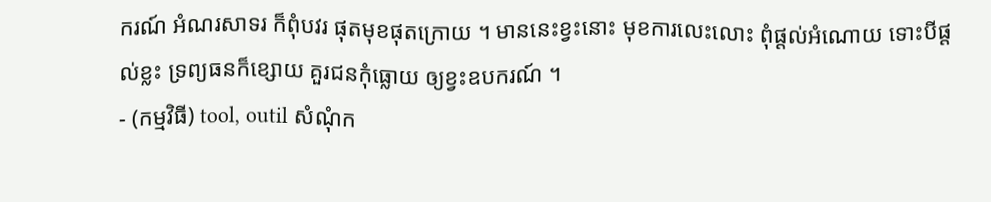ករណ៍ អំណរសាទរ ក៏ពុំបវរ ផុតមុខផុតក្រោយ ។ មាននេះខ្វះនោះ មុខការលេះលោះ ពុំផ្តល់អំណោយ ទោះបីផ្តល់ខ្លះ ទ្រព្យធនក៏ខ្សោយ គួរជនកុំធ្លោយ ឲ្យខ្វះឧបករណ៍ ។
- (កម្មវិធី) tool, outil សំណុំក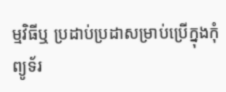ម្មវិធីឬ ប្រដាប់ប្រដាសម្រាប់ប្រើក្នុងកុំព្យូទ័រ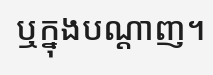ឬក្នុងបណ្ដាញ។